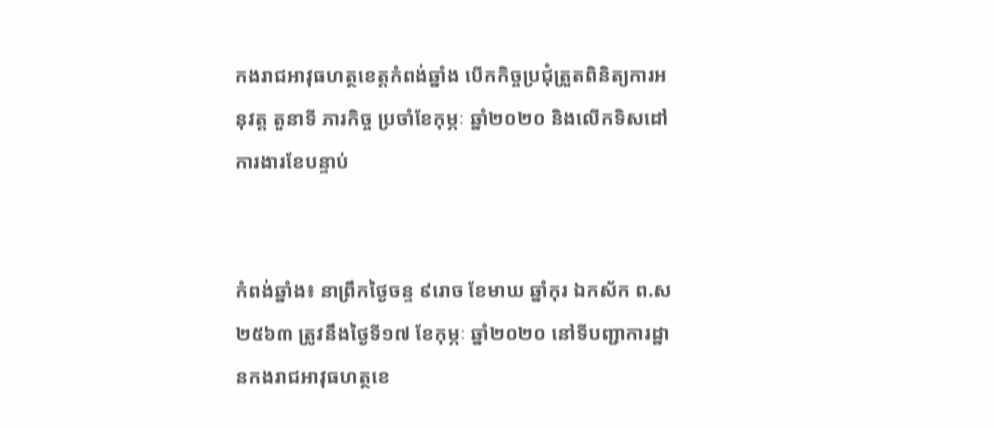កងរាជអាវុធហត្ថខេត្តកំពង់ឆ្នាំង បើកកិច្ចប្រជុំត្រួតពិនិត្យការអនុវត្ត តួនាទី ភារកិច្ច ប្រចាំខែកុម្ភៈ ឆ្នាំ២០២០ និងលើកទិសដៅការងារខែបន្ទាប់


កំពង់ឆ្នាំង៖ នាព្រឹកថ្ងៃចន្ទ ៩រោច ខែមាឃ ឆ្នាំកុរ ឯកស័ក ព.ស ២៥៦៣ ត្រូវនឹងថ្ងៃទី១៧ ខែកុម្ភៈ ឆ្នាំ២០២០ នៅទីបញ្ជាការដ្ឋានកងរាជអាវុធហត្ថខេ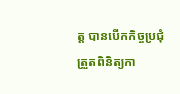ត្ត បានបើកកិច្ចប្រជុំត្រួតពិនិត្យកា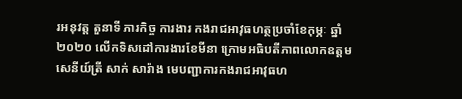រអនុវត្ត តួនាទី ភារកិច្ច ការងារ កងរាជអាវុធហត្ថប្រចាំខែកុម្ភៈ ឆ្នាំ២០២០ លើកទិសដៅការងារខែមីនា ក្រោមអធិបតីភាពលោកឧត្តមសេនីយ៍ត្រី សាក់ សារ៉ាង មេបញ្ជាការកងរាជអាវុធហ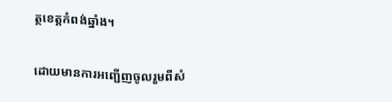ត្ថខេត្តកំពង់ឆ្នាំង។

ដោយមានការអញ្ជើញចូលរួមពីសំ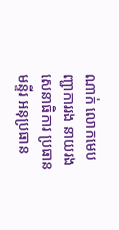ណាក់ លោកមេបញ្ជាការរង នាយរងសេនាធិការ ប្រធានមន្ទីរ អនុប្រធាន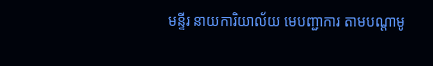មន្ទីរ នាយការិយាល័យ មេបញ្ជាការ តាមបណ្តាមូ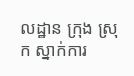លដ្ឋាន ក្រុង ស្រុក ស្នាក់ការ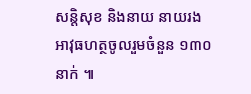សន្តិសុខ និងនាយ នាយរងអាវុធហត្ថចូលរួមចំនួន ១៣០ នាក់ ៕